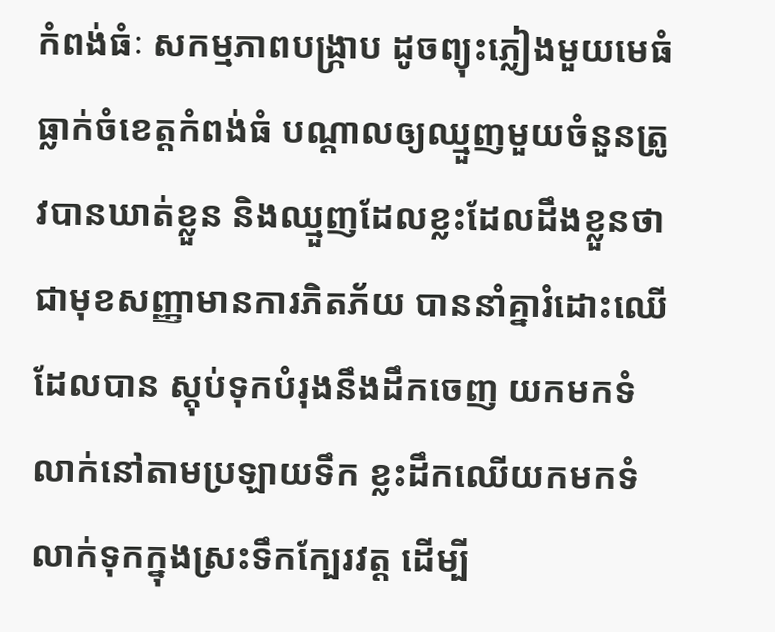កំពង់ធំៈ សកម្មភាពបង្ក្រាប ដូចព្យុះភ្លៀងមួយមេធំ ធ្លាក់ចំខេត្តកំពង់ធំ បណ្តាលឲ្យឈ្មួញមួយចំនួនត្រូវបានឃាត់ខ្លួន និងឈ្មួញដែលខ្លះដែលដឹងខ្លួនថា ជាមុខសញ្ញាមានការភិតភ័យ បាននាំគ្នារំដោះឈើដែលបាន ស្តុប់ទុកបំរុងនឹងដឹកចេញ យកមកទំលាក់នៅតាមប្រឡាយទឹក ខ្លះដឹកឈើយកមកទំលាក់ទុកក្នុងស្រះទឹកក្បែរវត្ត ដើម្បី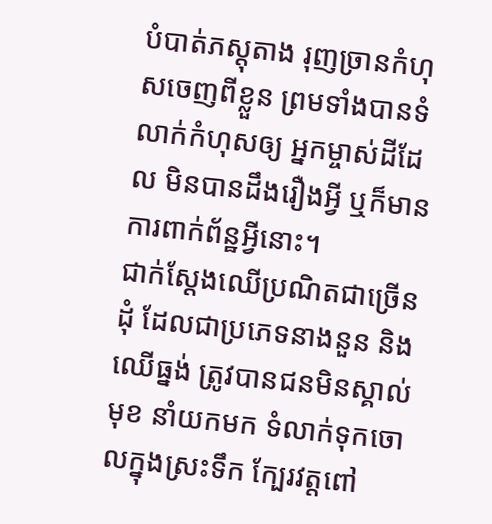បំបាត់ភស្តុតាង រុញច្រានកំហុសចេញពីខ្លួន ព្រមទាំងបានទំលាក់កំហុសឲ្យ អ្នកម្ចាស់ដីដែល មិនបានដឹងរឿងអ្វី ឬក៏មានការពាក់ព័ន្ឋអ្វីនោះ។
ជាក់ស្តែងឈើប្រណិតជាច្រើនដុំ ដែលជាប្រភេទនាងនួន និងឈើធ្នង់ ត្រូវបានជនមិនស្គាល់មុខ នាំយកមក ទំលាក់ទុកចោលក្នុងស្រះទឹក ក្បែរវត្តពៅ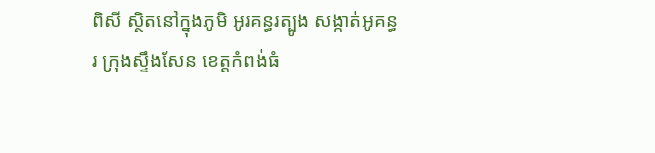ពិសី ស្ថិតនៅក្នុងភូមិ អូរគន្ធរត្បូង សង្កាត់អូគន្ធរ ក្រុងស្ទឹងសែន ខេត្តកំពង់ធំ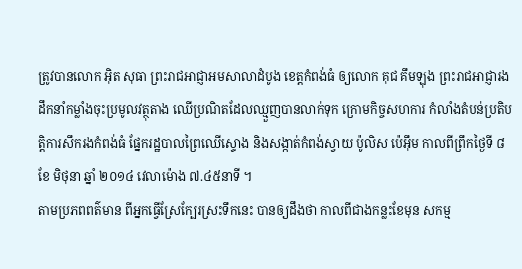ត្រូវបានលោក អ៊ិត សុធា ព្រះរាជអាជ្ញាអមសាលាដំបូង ខេត្តកំពង់ធំ ឲ្យលោក គុជ គឹមឡុង ព្រះរាជអាជ្ញារង ដឹកនាំកម្លាំងចុះប្រមូលវត្ថុតាង ឈើប្រណិតដែលឈ្មួញបានលាក់ទុក ក្រោមកិច្ចសហការ កំលាំងតំបន់ប្រតិបត្តិការសឹករងកំពង់ធំ ផ្នែករដ្ឋបាលព្រៃឈើស្ទោង និងសង្កាត់កំពង់ស្វាយ ប៉ូលិស ប៉េអ៊ឹម កាលពីព្រឹកថ្ងៃទី ៨ ខែ មិថុនា ឆ្នាំ ២០១៤ វេលាម៉ោង ៧.៤៥នាទី ។
តាមប្រភពពត៌មាន ពីអ្នកធ្វើស្រែក្បែរស្រះទឹកនេះ បានឲ្យដឹងថា កាលពីជាងកន្លះខែមុន សកម្ម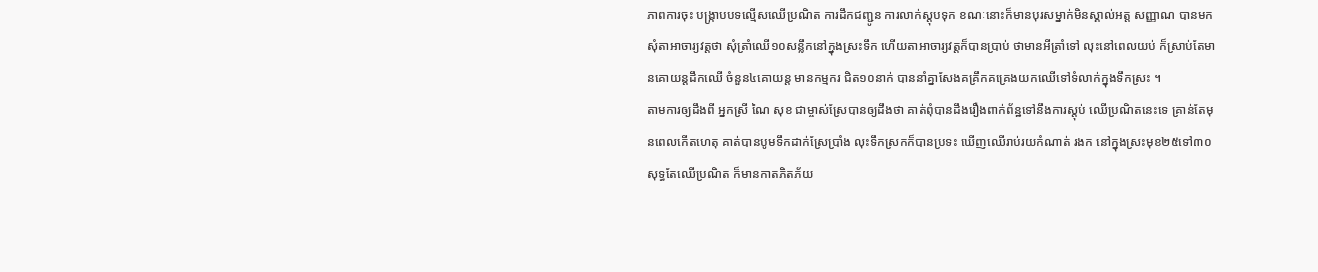ភាពការចុះ បង្ក្រាបបទល្មើសឈើប្រណិត ការដឹកជញ្ជូន ការលាក់ស្តុបទុក ខណៈនោះក៏មានបុរសម្នាក់មិនស្គាល់អត្ត សញ្ញាណ បានមកសុំតាអាចារ្យវត្តថា សុំត្រាំឈើ១០សន្លឹកនៅក្នុងស្រះទឹក ហើយតាអាចារ្យវត្តក៏បានប្រាប់ ថាមានអីត្រាំទៅ លុះនៅពេលយប់ ក៏ស្រាប់តែមានគោយន្តដឹកឈើ ចំនួន៤គោយន្ត មានកម្មករ ជិត១០នាក់ បាននាំគ្នាសែងគគ្រឹកគគ្រេងយកឈើទៅទំលាក់ក្នុងទឹកស្រះ ។
តាមការឲ្យដឹងពី អ្នកស្រី ណៃ សុខ ជាម្ចាស់ស្រែបានឲ្យដឹងថា គាត់ពុំបានដឹងរឿងពាក់ព័ន្ឋទៅនឹងការស្តុប់ ឈើប្រណិតនេះទេ គ្រាន់តែមុនពេលកើតហេតុ គាត់បានបូមទឹកដាក់ស្រែប្រាំង លុះទឹកស្រកក៏បានប្រទះ ឃើញឈើរាប់រយកំណាត់ រងក នៅក្នុងស្រះមុខ២៥ទៅ៣០ សុទ្ធតែឈើប្រណិត ក៏មានកាតភិតភ័យ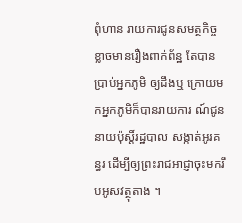ពុំហាន រាយការជូនសមត្ថកិច្ច ខ្លាចមានរឿងពាក់ព័ន្ឋ តែបានប្រាប់អ្នកភូមិ ឲ្យដឹងឬ ក្រោយមកអ្នកភូមិក៏បានរាយការ ណ៍ជូននាយប៉ុស្តិ៍រដ្ឋបាល សង្កាត់អូរគន្ធរ ដើម្បីឲ្យព្រះរាជអាជ្ញាចុះមករឹបអូសវត្ថុតាង ។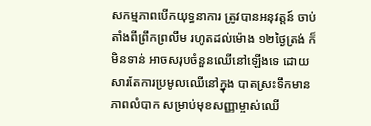សកម្មភាពបើកយុទ្ធនាការ ត្រូវបានអនុវត្តន៍ ចាប់តាំងពីព្រឹកព្រលឹម រហូតដល់ម៉ោង ១២ថ្ងៃត្រង់ ក៏មិនទាន់ អាចសរុបចំនួនឈើនៅឡើងទេ ដោយសារតែការប្រមូលឈើនៅក្នុង បាតស្រះទឹកមានភាពលំបាក សម្រាប់មុខសញ្ញាម្ចាស់ឈើ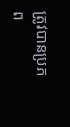ត្រូវបានប្រភព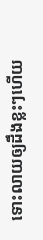ទោះលាយឲ្យដឹងខ្លះៗហើយ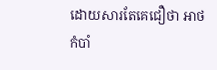ដោយសារតែគេជឿថា អាថកំបាំ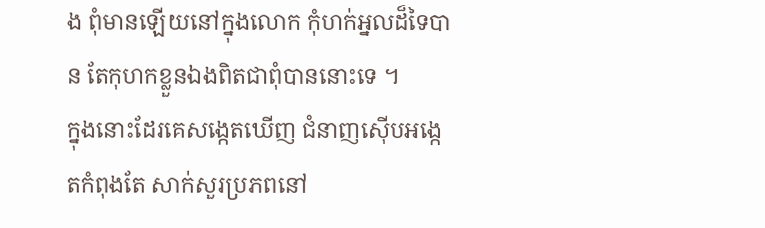ង ពុំមានឡើយនៅក្នុងលោក កុំហក់អ្នលដ៏ទៃបាន តែកុហកខ្លួនឯងពិតជាពុំបាននោះទេ ។
ក្នុងនោះដែរគេសង្កេតឃើញ ជំនាញស៊ើបអង្កេតកំពុងតែ សាក់សួរប្រភពនៅ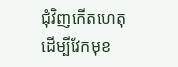ជុំវិញកើតហេតុ ដើម្បីវែកមុខ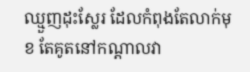ឈ្មួញដុះស្លែរ ដែលកំពុងតែលាក់មុខ តែគូតនៅកណ្តាលវា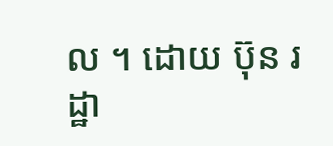ល ។ ដោយ ប៊ុន រដ្ឋា